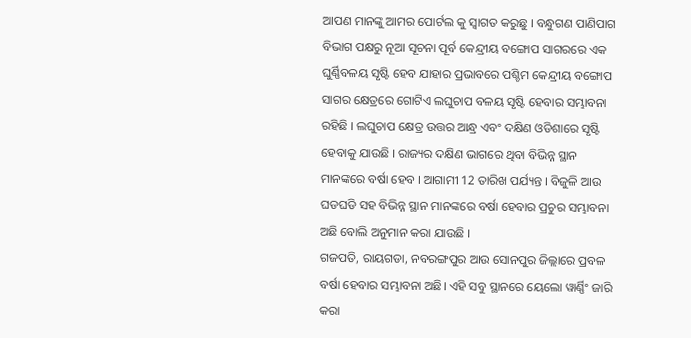ଆପଣ ମାନଙ୍କୁ ଆମର ପୋର୍ଟଲ କୁ ସ୍ୱାଗତ କରୁଛୁ । ବନ୍ଧୁଗଣ ପାଣିପାଗ ବିଭାଗ ପକ୍ଷରୁ ନୂଆ ସୂଚନା ପୂର୍ବ କେନ୍ଦ୍ରୀୟ ବଙ୍ଗୋପ ସାଗରରେ ଏକ ଘୁର୍ଣ୍ଣିବଳୟ ସୃଷ୍ଟି ହେବ ଯାହାର ପ୍ରଭାବରେ ପଶ୍ଚିମ କେନ୍ଦ୍ରୀୟ ବଙ୍ଗୋପ ସାଗର କ୍ଷେତ୍ରରେ ଗୋଟିଏ ଲଘୁଚାପ ବଳୟ ସୃଷ୍ଟି ହେବାର ସମ୍ଭାବନା ରହିଛି । ଲଘୁଚାପ କ୍ଷେତ୍ର ଉତ୍ତର ଆନ୍ଧ୍ର ଏବଂ ଦକ୍ଷିଣ ଓଡିଶାରେ ସୃଷ୍ଟି ହେବାକୁ ଯାଉଛି । ରାଜ୍ୟର ଦକ୍ଷିଣ ଭାଗରେ ଥିବା ବିଭିନ୍ନ ସ୍ଥାନ ମାନଙ୍କରେ ବର୍ଷା ହେବ । ଆଗାମୀ 12 ତାରିଖ ପର୍ଯ୍ୟନ୍ତ । ବିଜୁଳି ଆଉ ଘଡଘଡି ସହ ବିଭିନ୍ନ ସ୍ଥାନ ମାନଙ୍କରେ ବର୍ଷା ହେବାର ପ୍ରଚୁର ସମ୍ଭାବନା ଅଛି ବୋଲି ଅନୁମାନ କରା ଯାଉଛି ।
ଗଜପତି, ରାୟଗଡା, ନବରଙ୍ଗପୁର ଆଉ ସୋନପୁର ଜିଲ୍ଲାରେ ପ୍ରବଳ ବର୍ଷା ହେବାର ସମ୍ଭାବନା ଅଛି। ଏହି ସବୁ ସ୍ଥାନରେ ୟେଲୋ ୱାର୍ଣ୍ଣିଂ ଜାରି କରା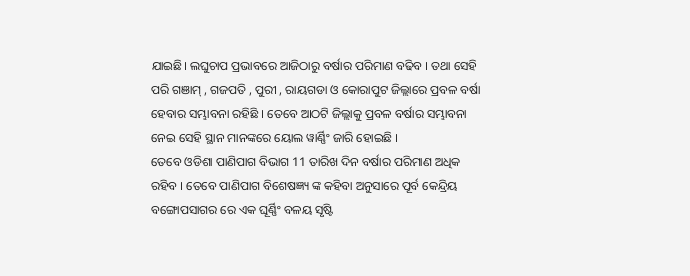ଯାଇଛି। ଲଘୁଚାପ ପ୍ରଭାବରେ ଆଜିଠାରୁ ବର୍ଷାର ପରିମାଣ ବଢିବ । ତଥା ସେହି ପରି ଗଞାମ୍ , ଗଜପତି , ପୁରୀ , ରାୟଗଡା ଓ କୋରାପୁଟ ଜିଲ୍ଲାରେ ପ୍ରବଳ ବର୍ଷା ହେବାର ସମ୍ଭାବନା ରହିଛି । ତେବେ ଆଠଟି ଜିଲ୍ଲାକୁ ପ୍ରବଳ ବର୍ଷାର ସମ୍ଭାବନା ନେଇ ସେହି ସ୍ଥାନ ମାନଙ୍କରେ ୟୋଲ ୱାର୍ଣ୍ଣିଂ ଜାରି ହୋଇଛି ।
ତେବେ ଓଡିଶା ପାଣିପାଗ ବିଭାଗ 11 ତାରିଖ ଦିନ ବର୍ଷାର ପରିମାଣ ଅଧିକ ରହିବ । ତେବେ ପାଣିପାଗ ବିଶେଷଜ୍ଞ୍ୟ ଙ୍କ କହିବା ଅନୁସାରେ ପୂର୍ବ କେନ୍ଦ୍ରିୟ ବଙ୍ଗୋପସାଗର ରେ ଏକ ଘୂର୍ଣ୍ଣିଂ ବଳୟ ସୃଷ୍ଟି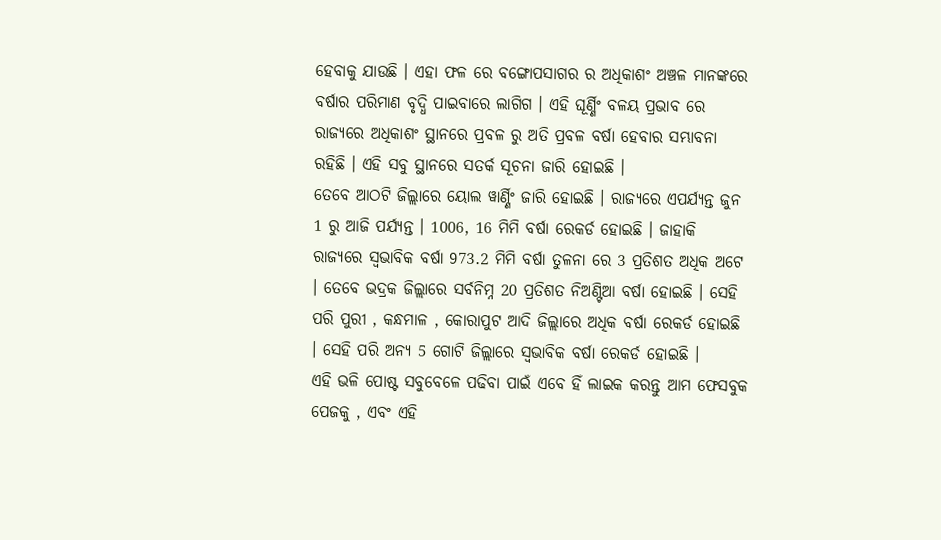ହେବାକୁ ଯାଉଛି । ଏହା ଫଳ ରେ ବଙ୍ଗୋପସାଗର ର ଅଧିକାଶଂ ଅଞ୍ଚଳ ମାନଙ୍କରେ ବର୍ଷାର ପରିମାଣ ବୃଦ୍ଧି ପାଇବାରେ ଲାଗିଗ । ଏହି ଘୂର୍ଣ୍ଣିଂ ବଳୟ ପ୍ରଭାବ ରେ ରାଜ୍ୟରେ ଅଧିକାଶଂ ସ୍ଥାନରେ ପ୍ରବଳ ରୁ ଅତି ପ୍ରବଳ ବର୍ଷା ହେବାର ସମ୍ଭାବନା ରହିଛି । ଏହି ସବୁ ସ୍ଥାନରେ ସତର୍କ ସୂଚନା ଜାରି ହୋଇଛି ।
ତେବେ ଆଠଟି ଜିଲ୍ଲାରେ ୟୋଲ ୱାର୍ଣ୍ଣିଂ ଜାରି ହୋଇଛି । ରାଜ୍ୟରେ ଏପର୍ଯ୍ୟନ୍ତ ଜୁନ 1 ରୁ ଆଜି ପର୍ଯ୍ୟନ୍ତ । 1006, 16 ମିମି ବର୍ଷା ରେକର୍ଡ ହୋଇଛି । ଜାହାକି ରାଜ୍ୟରେ ସ୍ୱଭାବିକ ବର୍ଷା 973.2 ମିମି ବର୍ଷା ତୁଳନା ରେ 3 ପ୍ରତିଶତ ଅଧିକ ଅଟେ । ତେବେ ଭଦ୍ରକ ଜିଲ୍ଲାରେ ସର୍ବନିମ୍ନ 20 ପ୍ରତିଶତ ନିଅଣ୍ଟିଆ ବର୍ଷା ହୋଇଛି । ସେହି ପରି ପୁରୀ , କନ୍ଧମାଳ , କୋରାପୁଟ ଆଦି ଜିଲ୍ଲାରେ ଅଧିକ ବର୍ଷା ରେକର୍ଡ ହୋଇଛି । ସେହି ପରି ଅନ୍ୟ 5 ଗୋଟି ଜିଲ୍ଲାରେ ସ୍ୱଭାବିକ ବର୍ଷା ରେକର୍ଡ ହୋଇଛି ।
ଏହି ଭଳି ପୋଷ୍ଟ ସବୁବେଳେ ପଢିବା ପାଇଁ ଏବେ ହିଁ ଲାଇକ କରନ୍ତୁ ଆମ ଫେସବୁକ ପେଜକୁ , ଏବଂ ଏହି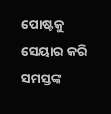ପୋଷ୍ଟକୁ ସେୟାର କରି ସମସ୍ତଙ୍କ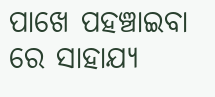ପାଖେ ପହଞ୍ଚାଇବା ରେ ସାହାଯ୍ୟ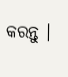କରନ୍ତୁ ।